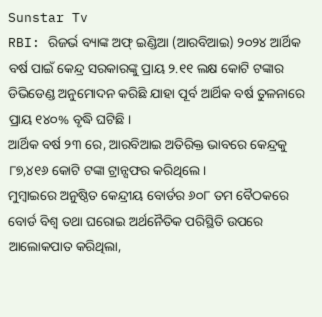Sunstar Tv
RBI: ରିଜର୍ଭ ବ୍ୟାଙ୍କ ଅଫ୍ ଇଣ୍ଡିଆ (ଆରବିଆଇ) ୨୦୨୪ ଆର୍ଥିକ ବର୍ଷ ପାଇଁ କେନ୍ଦ୍ର ସରକାରଙ୍କୁ ପ୍ରାୟ ୨.୧୧ ଲକ୍ଷ କୋଟି ଟଙ୍କାର ଡିଭିଡେଣ୍ଡ ଅନୁମୋଦନ କରିଛି ଯାହା ପୂର୍ବ ଆର୍ଥିକ ବର୍ଷ ତୁଳନାରେ ପ୍ରାୟ ୧୪୦% ବୃଦ୍ଧି ଘଟିଛି ।
ଆର୍ଥିକ ବର୍ଷ ୨୩ ରେ, ଆରବିଆଇ ଅତିରିକ୍ତ ଭାବରେ କେନ୍ଦ୍ରକୁ ୮୭,୪୧୬ କୋଟି ଟଙ୍କା ଟ୍ରାନ୍ସଫର କରିଥିଲେ ।
ମୁମ୍ବାଇରେ ଅନୁଷ୍ଠିତ କେନ୍ଦ୍ରୀୟ ବୋର୍ଡର ୬୦୮ ତମ ବୈଠକରେ ବୋର୍ଡ ବିଶ୍ୱ ତଥା ଘରୋଇ ଅର୍ଥନୈତିକ ପରିସ୍ଥିତି ଉପରେ ଆଲୋକପାତ କରିଥିଲା,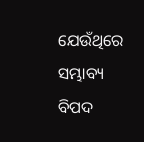ଯେଉଁଥିରେ ସମ୍ଭାବ୍ୟ ବିପଦ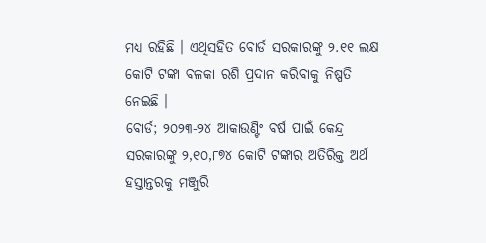ମଧ୍ୟ ରହିଛି । ଏଥିସହିତ ବୋର୍ଡ ସରକାରଙ୍କୁ ୨.୧୧ ଲକ୍ଷ କୋଟି ଟଙ୍କା ବଳକା ରଶି ପ୍ରଦାନ କରିବାକୁ ନିଷ୍ପତି ନେଇଛି ।
ବୋର୍ଡ; ୨୦୨୩-୨୪ ଆକାଉଣ୍ଟିଂ ବର୍ଷ ପାଇଁ କେନ୍ଦ୍ର ସରକାରଙ୍କୁ ୨,୧୦,୮୭୪ କୋଟି ଟଙ୍କାର ଅତିରିକ୍ତ ଅର୍ଥ ହସ୍ତାନ୍ତରକୁ ମଞ୍ଜୁରି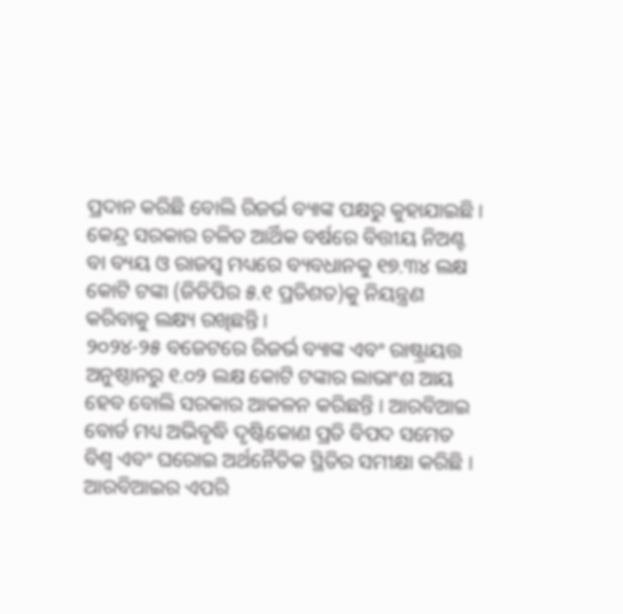ପ୍ରଦାନ କରିଛି ବୋଲି ରିଜର୍ଭ ବ୍ୟାଙ୍କ ପକ୍ଷରୁ କୁହାଯାଇଛି ।
କେନ୍ଦ୍ର ସରକାର ଚଳିତ ଆର୍ଥିକ ବର୍ଷରେ ବିତ୍ତୀୟ ନିଅଣ୍ଟ ବା ବ୍ୟୟ ଓ ରାଜସ୍ୱ ମଧ୍ୟରେ ବ୍ୟବଧାନକୁ ୧୭.୩୪ ଲକ୍ଷ କୋଟି ଟଙ୍କା (ଜିଡିପିର ୫.୧ ପ୍ରତିଶତ)କୁ ନିୟନ୍ତ୍ରଣ କରିବାକୁ ଲକ୍ଷ୍ୟ ରଖିଛନ୍ତି ।
୨୦୨୪-୨୫ ବଜେଟରେ ରିଜର୍ଭ ବ୍ୟାଙ୍କ ଏବଂ ରାଷ୍ଟ୍ରାୟତ୍ତ ଅନୁଷ୍ଠାନରୁ ୧.୦୨ ଲକ୍ଷ କୋଟି ଟଙ୍କାର ଲାଭାଂଶ ଆୟ ହେବ ବୋଲି ସରକାର ଆକଳନ କରିଛନ୍ତି । ଆରବିଆଇ ବୋର୍ଡ ମଧ୍ୟ ଅଭିବୃଦ୍ଧି ଦୃଷ୍ଟିକୋଣ ପ୍ରତି ବିପଦ ସମେତ ବିଶ୍ୱ ଏବଂ ଘରୋଇ ଅର୍ଥନୈତିକ ସ୍ଥିତିର ସମୀକ୍ଷା କରିଛି ।
ଆରବିଆଇର ଏପରି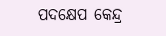ପଦକ୍ଷେପ କେନ୍ଦ୍ର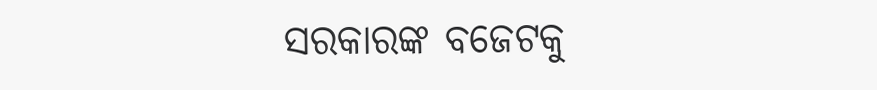ସରକାରଙ୍କ ବଜେଟକୁ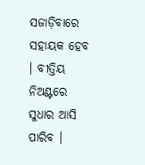ସଜାଡ଼ିବାରେ ସହାୟକ ହେବ । ବୀତ୍ତିୟ ନିଅଣ୍ଟରେ ସୁଧାର ଆସି ପାରିବ ।